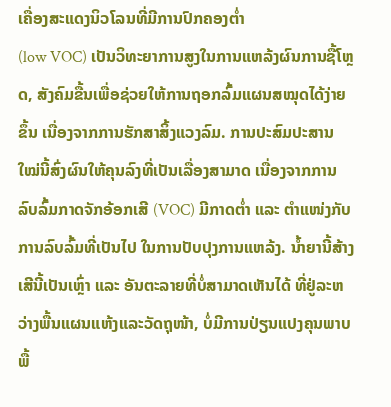ເຄື່ອງສະແດງນິວໂລນທີ່ມີການປົກຄອງຕ່ຳ
(low VOC) ເປັນວິທະຍາການສູງໃນການແຫລ້ງຜົນການຊື້ໂຫຼດ, ສັງຄົມຂື້ນເພື່ອຊ່ວຍໃຫ້ການຖອກລົ້ມແຜນສໝຸດໄດ້ງ່າຍຂຶ້ນ ເນື່ອງຈາກການຮັກສາສິ້ງແວງລົມ. ການປະສົມປະສານໃໝ່ນີ້ສົ່ງຜົນໃຫ້ຄຸນລົງທີ່ເປັນເລື່ອງສາມາດ ເນື່ອງຈາກການລົບລົ້ມກາດຈັກອ້ອກເສີ (VOC) ມີກາດຕ່ຳ ແລະ ຕຳແໜ່ງກັບການລົບລົ້ມທີ່ເປັນໄປ ໃນການປັບປຸງການແຫລ້ງ. ນ້ຳຍານີ້ສ້າງເສີນີ້ເປັນເຫຼົ່າ ແລະ ອັນຕະລາຍທີ່ບໍ່ສາມາດເຫັນໄດ້ ທີ່ຢູ່ລະຫວ່າງພື້ນແຜນແຫ້ງແລະວັດຖຸໜ້າ, ບໍ່ມີການປ່ຽນແປງຄຸນພາບພື້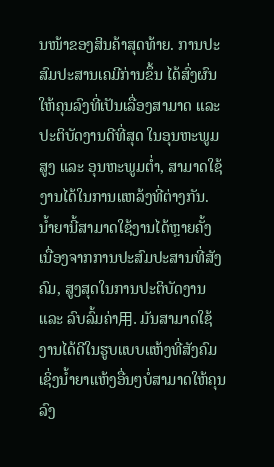ນໜ້າຂອງສິນຄ້າສຸດທ້າຍ. ການປະສົມປະສານເຄມີກ່ານຂຶ້ນ ໄດ້ສົ່ງຜົນໃຫ້ຄຸນລົງທີ່ເປັນເລື່ອງສາມາດ ແລະ ປະຕິບັດງານດີທີ່ສຸດ ໃນອຸນຫະພູມສູງ ແລະ ອຸນຫະພູມຕ່ຳ, ສາມາດໃຊ້ງານໄດ້ໃນການແຫລ້ງທີ່ຕ່າງກັນ. ນ້ຳຍານີ້ສາມາດໃຊ້ງານໄດ້ຫຼາຍຄັ້ງ ເນື່ອງຈາກການປະສົມປະສານທີ່ສັງຄົມ, ສູງສຸດໃນການປະຕິບັດງານ ແລະ ລົບລົ້ມຄ່າ用. ມັນສາມາດໃຊ້ງານໄດ້ດີໃນຮູບແບບແຫ້ງທີ່ສັງຄົມ ເຊິ່ງນ້ຳຍາແຫ້ງອື່ນໆບໍ່ສາມາດໃຫ້ຄຸນລົງ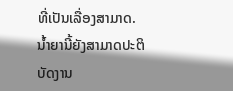ທີ່ເປັນເລື່ອງສາມາດ. ນ້ຳຍານີ້ຍັງສາມາດປະຕິບັດງານ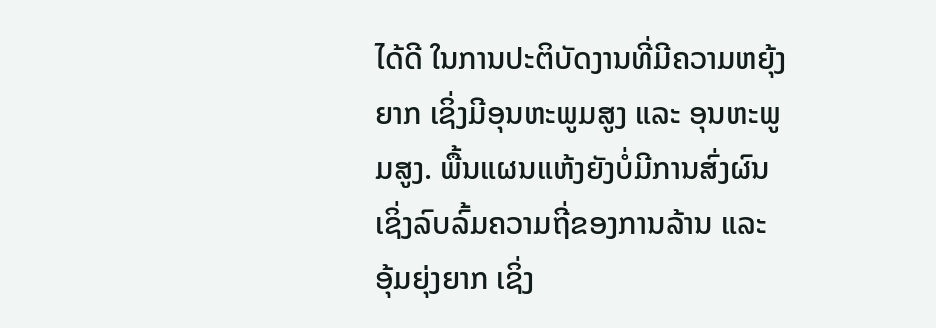ໄດ້ດີ ໃນການປະຕິບັດງານທີ່ມີຄວາມຫຍຸ້ງຍາກ ເຊິ່ງມີອຸນຫະພູມສູງ ແລະ ອຸນຫະພູມສູງ. ພື້ນແຜນແຫ້ງຍັງບໍ່ມີການສົ່ງຜົນ ເຊິ່ງລົບລົ້ມຄວາມຖີ່ຂອງການລ້ານ ແລະ ອຸ້ມຍຸ່ງຍາກ ເຊິ່ງ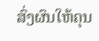ສົ່ງຜົນໃຫ້ຄຸນ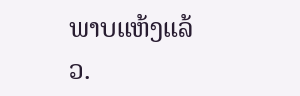ພາບແຫ້ງແລ້ວ.